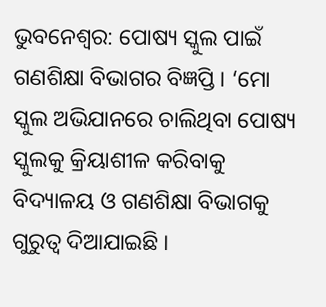ଭୁବନେଶ୍ବର: ପୋଷ୍ୟ ସ୍କୁଲ ପାଇଁ ଗଣଶିକ୍ଷା ବିଭାଗର ବିଜ୍ଞପ୍ତି । ‘ମୋ ସ୍କୁଲ ଅଭିଯାନରେ ଚାଲିଥିବା ପୋଷ୍ୟ ସ୍କୁଲକୁ କ୍ରିୟାଶୀଳ କରିବାକୁ ବିଦ୍ୟାଳୟ ଓ ଗଣଶିକ୍ଷା ବିଭାଗକୁ ଗୁରୁତ୍ବ ଦିଆଯାଇଛି ।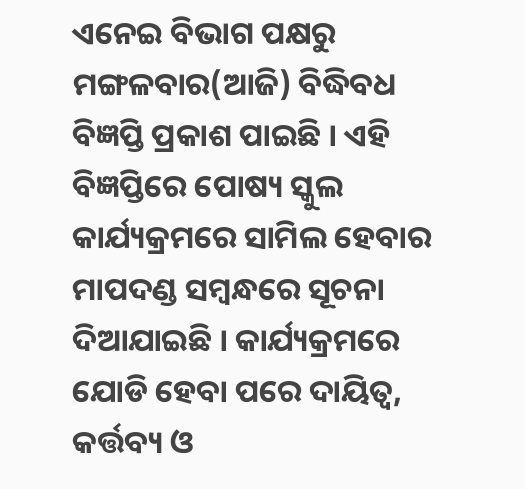ଏନେଇ ବିଭାଗ ପକ୍ଷରୁ ମଙ୍ଗଳବାର(ଆଜି) ବିଦ୍ଧିବଧ ବିଜ୍ଞପ୍ତି ପ୍ରକାଶ ପାଇଛି । ଏହି ବିଜ୍ଞପ୍ତିରେ ପୋଷ୍ୟ ସ୍କୁଲ କାର୍ଯ୍ୟକ୍ରମରେ ସାମିଲ ହେବାର ମାପଦଣ୍ଡ ସମ୍ବନ୍ଧରେ ସୂଚନା ଦିଆଯାଇଛି । କାର୍ଯ୍ୟକ୍ରମରେ ଯୋଡି ହେବା ପରେ ଦାୟିତ୍ବ, କର୍ତ୍ତବ୍ୟ ଓ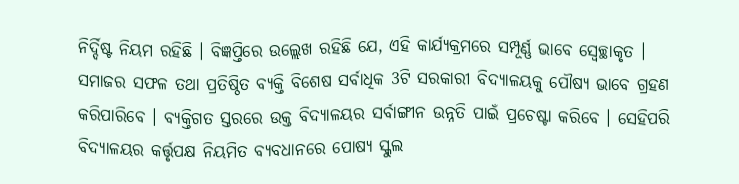ନିର୍ଦ୍ଦିଷ୍ଟ ନିୟମ ରହିଛି । ବିଜ୍ଞପ୍ତିରେ ଉଲ୍ଲେଖ ରହିଛି ଯେ, ଏହି କାର୍ଯ୍ୟକ୍ରମରେ ସମ୍ପୂର୍ଣ୍ଣ ଭାବେ ସ୍ବେଚ୍ଛାକୃତ ।
ସମାଜର ସଫଳ ତଥା ପ୍ରତିଷ୍ଠିତ ବ୍ୟକ୍ତି ବିଶେଷ ସର୍ବାଧିକ 3ଟି ସରକାରୀ ବିଦ୍ୟାଳୟକୁ ପୌଷ୍ୟ ଭାବେ ଗ୍ରହଣ କରିପାରିବେ । ବ୍ୟକ୍ତିଗତ ସ୍ତରରେ ଉକ୍ତ ବିଦ୍ୟାଳୟର ସର୍ବାଙ୍ଗୀନ ଉନ୍ନତି ପାଇଁ ପ୍ରଚେଷ୍ଟା କରିବେ । ସେହିପରି ବିଦ୍ୟାଳୟର କର୍ତ୍ତୃପକ୍ଷ ନିୟମିତ ବ୍ୟବଧାନରେ ପୋଷ୍ୟ ସ୍କୁଲ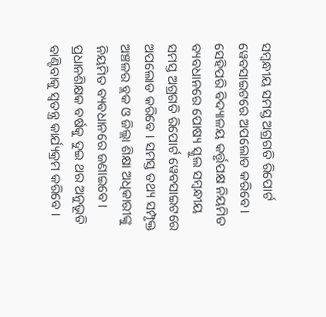ସମ୍ବନ୍ଧୀୟ ସମସ୍ତ ଅଗ୍ରଗତି ରିପୋର୍ଟ ୱେବସାଇଟରେ ଅପଲୋଡ କରିବେ । ସେହିପରି ବିଦ୍ୟାଳୟ କର୍ତ୍ତୃପକ୍ଷ ନିୟମିତ ବ୍ୟବଧାନରେ ପୋଷ୍ୟ ସ୍କୁଲ ସମ୍ବନ୍ଧୀୟ ସମସ୍ତ ଅଗ୍ରଗତି ରିପୋର୍ଟ ୱେବସାଇଟରେ ଅପଲୋଡ କରିବେ । ସମସ୍ତ ତଥ୍ୟ ସମ୍ପୃକ୍ତ ଅଞ୍ଚଳର ବ୍ଲକ ଓ ଜିଲ୍ଲା ଶିକ୍ଷା ଅଧିକାରୀଙ୍କୁ ନିୟମିତ ବ୍ୟବଧାନରେ ଜଣାଇବେ। ପ୍ରଧାନଶିକ୍ଷକ ବର୍ଷକୁ ଦୁଇ ଥର ଅନୁଭୂତି ବାଣ୍ଟିବାକୁ ସ୍ବତନ୍ତ୍ର କାର୍ଯ୍ୟକ୍ରମ କରିବେ ।